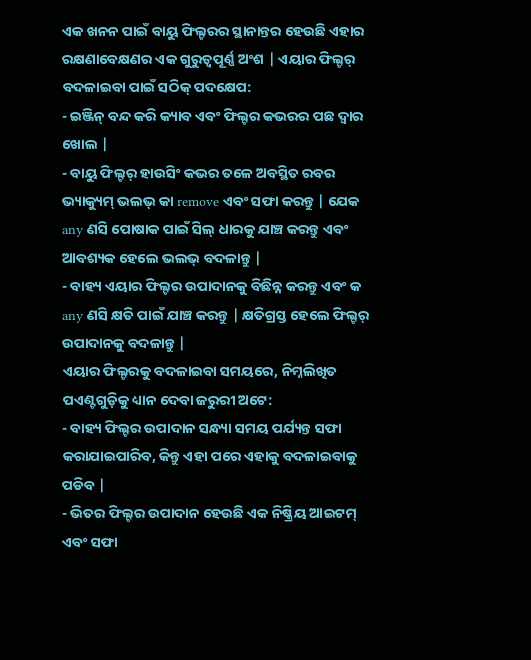ଏକ ଖନନ ପାଇଁ ବାୟୁ ଫିଲ୍ଟରର ସ୍ଥାନାନ୍ତର ହେଉଛି ଏହାର ରକ୍ଷଣାବେକ୍ଷଣର ଏକ ଗୁରୁତ୍ୱପୂର୍ଣ୍ଣ ଅଂଶ | ଏୟାର ଫିଲ୍ଟର୍ ବଦଳାଇବା ପାଇଁ ସଠିକ୍ ପଦକ୍ଷେପ:
- ଇଞ୍ଜିନ୍ ବନ୍ଦ କରି କ୍ୟାବ ଏବଂ ଫିଲ୍ଟର କଭରର ପଛ ଦ୍ୱାର ଖୋଲ |
- ବାୟୁ ଫିଲ୍ଟର୍ ହାଉସିଂ କଭର ତଳେ ଅବସ୍ଥିତ ରବର ଭ୍ୟାକ୍ୟୁମ୍ ଭଲଭ୍ କା remove ଏବଂ ସଫା କରନ୍ତୁ | ଯେକ any ଣସି ପୋଷାକ ପାଇଁ ସିଲ୍ ଧାରକୁ ଯାଞ୍ଚ କରନ୍ତୁ ଏବଂ ଆବଶ୍ୟକ ହେଲେ ଭଲଭ୍ ବଦଳାନ୍ତୁ |
- ବାହ୍ୟ ଏୟାର ଫିଲ୍ଟର ଉପାଦାନକୁ ବିଛିନ୍ନ କରନ୍ତୁ ଏବଂ କ any ଣସି କ୍ଷତି ପାଇଁ ଯାଞ୍ଚ କରନ୍ତୁ | କ୍ଷତିଗ୍ରସ୍ତ ହେଲେ ଫିଲ୍ଟର୍ ଉପାଦାନକୁ ବଦଳାନ୍ତୁ |
ଏୟାର ଫିଲ୍ଟରକୁ ବଦଳାଇବା ସମୟରେ, ନିମ୍ନଲିଖିତ ପଏଣ୍ଟଗୁଡ଼ିକୁ ଧ୍ୟାନ ଦେବା ଜରୁରୀ ଅଟେ:
- ବାହ୍ୟ ଫିଲ୍ଟର ଉପାଦାନ ସନ୍ଧ୍ୟା ସମୟ ପର୍ଯ୍ୟନ୍ତ ସଫା କରାଯାଇପାରିବ, କିନ୍ତୁ ଏହା ପରେ ଏହାକୁ ବଦଳାଇବାକୁ ପଡିବ |
- ଭିତର ଫିଲ୍ଟର ଉପାଦାନ ହେଉଛି ଏକ ନିଷ୍କ୍ରିୟ ଆଇଟମ୍ ଏବଂ ସଫା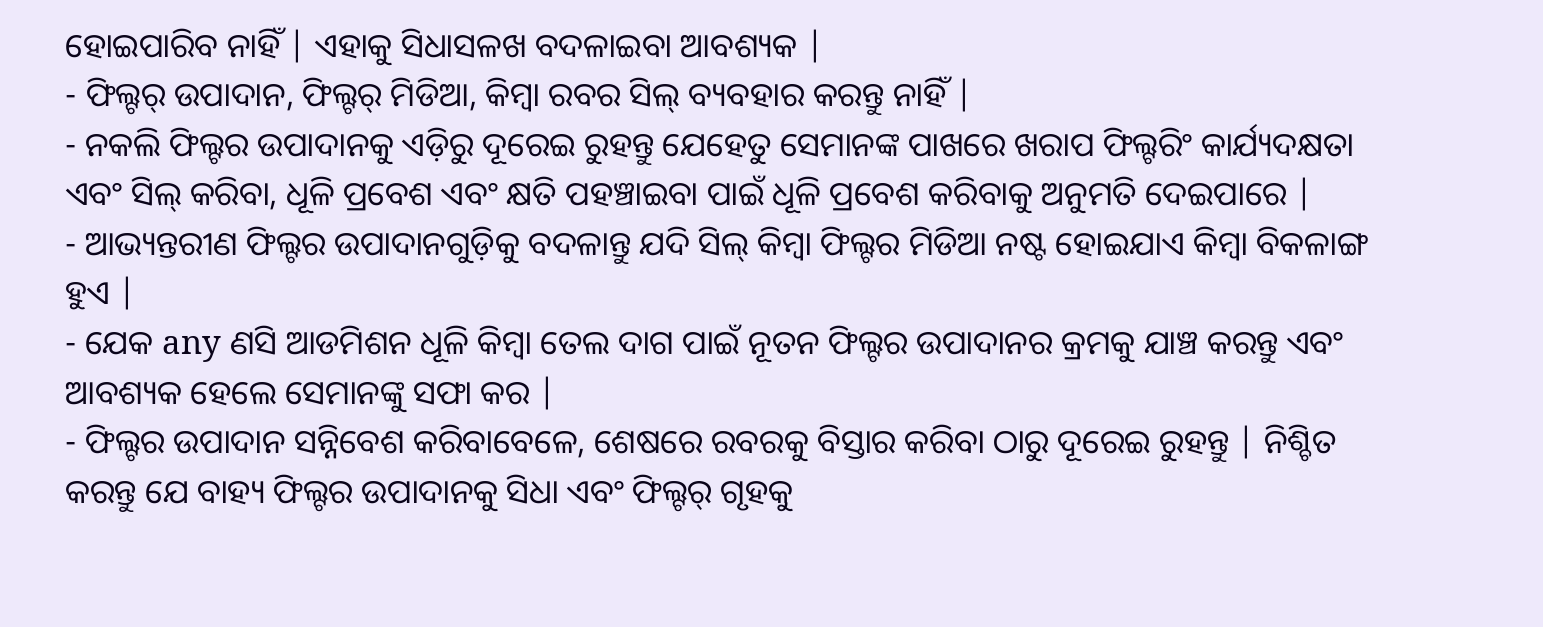ହୋଇପାରିବ ନାହିଁ | ଏହାକୁ ସିଧାସଳଖ ବଦଳାଇବା ଆବଶ୍ୟକ |
- ଫିଲ୍ଟର୍ ଉପାଦାନ, ଫିଲ୍ଟର୍ ମିଡିଆ, କିମ୍ବା ରବର ସିଲ୍ ବ୍ୟବହାର କରନ୍ତୁ ନାହିଁ |
- ନକଲି ଫିଲ୍ଟର ଉପାଦାନକୁ ଏଡ଼ିରୁ ଦୂରେଇ ରୁହନ୍ତୁ ଯେହେତୁ ସେମାନଙ୍କ ପାଖରେ ଖରାପ ଫିଲ୍ଟରିଂ କାର୍ଯ୍ୟଦକ୍ଷତା ଏବଂ ସିଲ୍ କରିବା, ଧୂଳି ପ୍ରବେଶ ଏବଂ କ୍ଷତି ପହଞ୍ଚାଇବା ପାଇଁ ଧୂଳି ପ୍ରବେଶ କରିବାକୁ ଅନୁମତି ଦେଇପାରେ |
- ଆଭ୍ୟନ୍ତରୀଣ ଫିଲ୍ଟର ଉପାଦାନଗୁଡ଼ିକୁ ବଦଳାନ୍ତୁ ଯଦି ସିଲ୍ କିମ୍ବା ଫିଲ୍ଟର ମିଡିଆ ନଷ୍ଟ ହୋଇଯାଏ କିମ୍ବା ବିକଳାଙ୍ଗ ହୁଏ |
- ଯେକ any ଣସି ଆଡମିଶନ ଧୂଳି କିମ୍ବା ତେଲ ଦାଗ ପାଇଁ ନୂତନ ଫିଲ୍ଟର ଉପାଦାନର କ୍ରମକୁ ଯାଞ୍ଚ କରନ୍ତୁ ଏବଂ ଆବଶ୍ୟକ ହେଲେ ସେମାନଙ୍କୁ ସଫା କର |
- ଫିଲ୍ଟର ଉପାଦାନ ସନ୍ନିବେଶ କରିବାବେଳେ, ଶେଷରେ ରବରକୁ ବିସ୍ତାର କରିବା ଠାରୁ ଦୂରେଇ ରୁହନ୍ତୁ | ନିଶ୍ଚିତ କରନ୍ତୁ ଯେ ବାହ୍ୟ ଫିଲ୍ଟର ଉପାଦାନକୁ ସିଧା ଏବଂ ଫିଲ୍ଟର୍ ଗୃହକୁ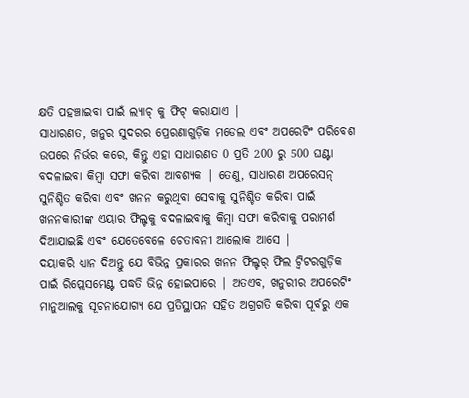କ୍ଷତି ପହଞ୍ଚାଇବା ପାଇଁ ଲ୍ୟାଚ୍ କୁ ଫିଟ୍ କରାଯାଏ |
ସାଧାରଣତ, ଖନୁର ସୁଦରର ପ୍ରେରଣାଗୁଡ଼ିକ ମଡେଲ ଏବଂ ଅପରେଟିଂ ପରିବେଶ ଉପରେ ନିର୍ଭର କରେ, କିନ୍ତୁ ଏହା ସାଧାରଣତ 0 ପ୍ରତି 200 ରୁ 500 ଘଣ୍ଟା ବଦଳାଇବା କିମ୍ବା ସଫା କରିବା ଆବଶ୍ୟକ | ତେଣୁ, ସାଧାରଣ ଅପରେସନ୍ ସୁନିଶ୍ଚିତ କରିବା ଏବଂ ଖନନ କରୁଥିବା ସେବାକୁ ସୁନିଶ୍ଚିତ କରିବା ପାଇଁ ଖନନକାରୀଙ୍କ ଏୟାର ଫିଲ୍ଟକୁ ବଦଳାଇବାକୁ କିମ୍ବା ସଫା କରିବାକୁ ପରାମର୍ଶ ଦିଆଯାଇଛି ଏବଂ ଯେତେବେଳେ ଚେତାବନୀ ଆଲୋକ ଆସେ |
ଦୟାକରି ଧ୍ୟାନ ଦିଅନ୍ତୁ ଯେ ବିଭିନ୍ନ ପ୍ରକାରର ଖନନ ଫିଲ୍ଟର୍ ଫିଲ ଟ୍ୱିଟରଗୁଡ଼ିକ ପାଇଁ ରିପ୍ଲେସମେଣ୍ଟ ପଦ୍ଧତି ଭିନ୍ନ ହୋଇପାରେ | ଅତଏବ, ଖନୁରୀର ଅପରେଟିଂ ମାନୁଆଲକୁ ସୂଚନାଯୋଗ୍ୟ ଯେ ପ୍ରତିସ୍ଥାପନ ସହିତ ଅଗ୍ରଗତି କରିବା ପୂର୍ବରୁ ଏକ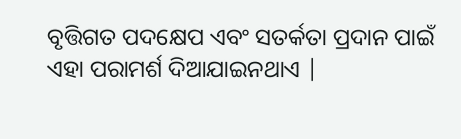ବୃତ୍ତିଗତ ପଦକ୍ଷେପ ଏବଂ ସତର୍କତା ପ୍ରଦାନ ପାଇଁ ଏହା ପରାମର୍ଶ ଦିଆଯାଇନଥାଏ |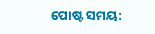ପୋଷ୍ଟ ସମୟ: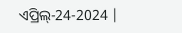ଏପ୍ରିଲ୍-24-2024 |